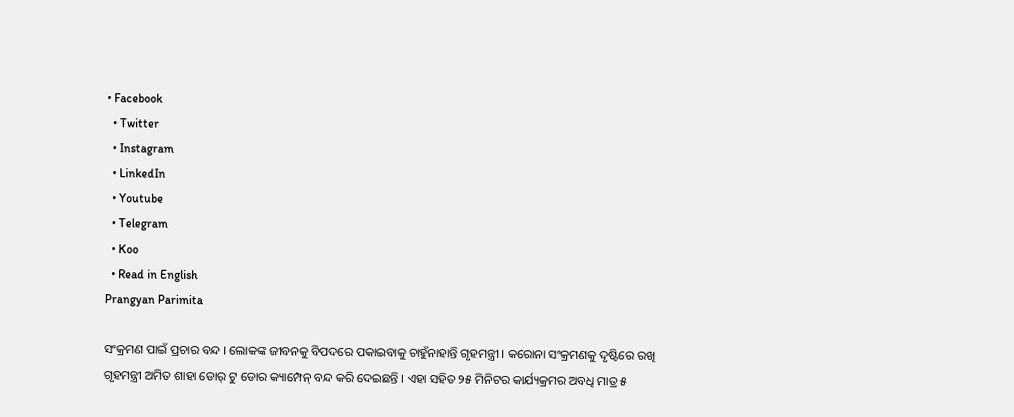• Facebook
  • Twitter
  • Instagram
  • LinkedIn
  • Youtube
  • Telegram
  • Koo
  • Read in English
Prangyan Parimita

ସଂକ୍ରମଣ ପାଇଁ ପ୍ରଚାର ବନ୍ଦ । ଲୋକଙ୍କ ଜୀବନକୁ ବିପଦରେ ପକାଇବାକୁ ଚାହୁଁନାହାନ୍ତି ଗୃହମନ୍ତ୍ରୀ । କରୋନା ସଂକ୍ରମଣକୁ ଦୃଷ୍ଟିରେ ରଖି ଗୃହମନ୍ତ୍ରୀ ଅମିତ ଶାହା ଡୋର୍‌ ଟୁ ଡୋର କ୍ୟାମ୍ପେନ୍ ବନ୍ଦ କରି ଦେଇଛନ୍ତି । ଏହା ସହିତ ୨୫ ମିନିଟର କାର୍ଯ୍ୟକ୍ରମର ଅବଧି ମାତ୍ର ୫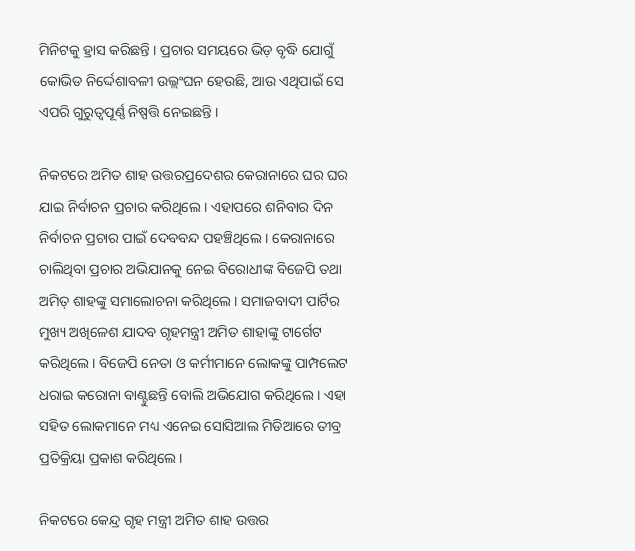ମିନିଟକୁ ହ୍ରାସ କରିଛନ୍ତି । ପ୍ରଚାର ସମୟରେ ଭିଡ଼ ବୃଦ୍ଧି ଯୋଗୁଁ କୋଭିଡ ନିର୍ଦ୍ଦେଶାବଳୀ ଉଲ୍ଲଂଘନ ହେଉଛି, ଆଉ ଏଥିପାଇଁ ସେ ଏପରି ଗୁରୁତ୍ୱପୂର୍ଣ୍ଣ ନିଷ୍ପତ୍ତି ନେଇଛନ୍ତି ।

ନିକଟରେ ଅମିତ ଶାହ ଉତ୍ତରପ୍ରଦେଶର କେରାନାରେ ଘର ଘର ଯାଇ ନିର୍ବାଚନ ପ୍ରଚାର କରିଥିଲେ । ଏହାପରେ ଶନିବାର ଦିନ ନିର୍ବାଚନ ପ୍ରଚାର ପାଇଁ ଦେବବନ୍ଦ ପହଞ୍ଚିଥିଲେ । କେରାନାରେ ଚାଲିଥିବା ପ୍ରଚାର ଅଭିଯାନକୁ ନେଇ ବିରୋଧୀଙ୍କ ବିଜେପି ତଥା ଅମିତ୍ ଶାହଙ୍କୁ ସମାଲୋଚନା କରିଥିଲେ । ସମାଜବାଦୀ ପାର୍ଟିର ମୁଖ୍ୟ ଅଖିଳେଶ ଯାଦବ ଗୃହମନ୍ତ୍ରୀ ଅମିତ ଶାହାଙ୍କୁ ଟାର୍ଗେଟ କରିଥିଲେ । ବିଜେପି ନେତା ଓ କର୍ମୀମାନେ ଲୋକଙ୍କୁ ପାମ୍ପଲେଟ ଧରାଇ କରୋନା ବାଣ୍ଟୁଛନ୍ତି ବୋଲି ଅଭିଯୋଗ କରିଥିଲେ । ଏହା ସହିତ ଲୋକମାନେ ମଧ୍ୟ ଏନେଇ ସୋସିଆଲ ମିଡିଆରେ ତୀବ୍ର ପ୍ରତିକ୍ରିୟା ପ୍ରକାଶ କରିଥିଲେ।

ନିକଟରେ କେନ୍ଦ୍ର ଗୃହ ମନ୍ତ୍ରୀ ଅମିତ ଶାହ ଉତ୍ତର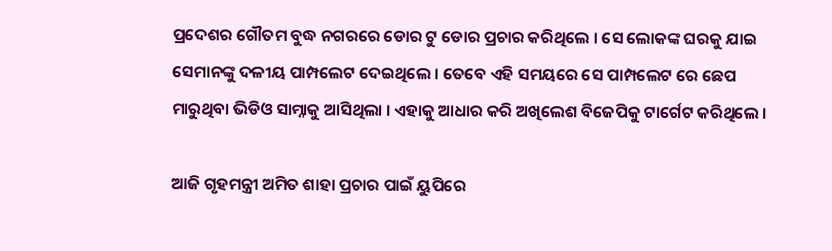ପ୍ରଦେଶର ଗୌତମ ବୁଦ୍ଧ ନଗରରେ ଡୋର ଟୁ ଡୋର ପ୍ରଚାର କରିଥିଲେ । ସେ ଲୋକଙ୍କ ଘରକୁ ଯାଇ ସେମାନଙ୍କୁ ଦଳୀୟ ପାମ୍ପଲେଟ ଦେଇଥିଲେ । ତେବେ ଏହି ସମୟରେ ସେ ପାମ୍ପଲେଟ ରେ ଛେପ ମାରୁଥିବା ଭିଡିଓ ସାମ୍ନାକୁ ଆସିଥିଲା । ଏହାକୁ ଆଧାର କରି ଅଖିଲେଶ ବିଜେପିକୁ ଟାର୍ଗେଟ କରିଥିଲେ ।

ଆଜି ଗୃହମନ୍ତ୍ରୀ ଅମିତ ଶାହା ପ୍ରଚାର ପାଇଁ ୟୁପିରେ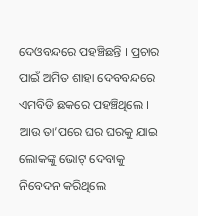ଦେଓବନ୍ଦରେ ପହଞ୍ଚିଛନ୍ତି । ପ୍ରଚାର ପାଇଁ ଅମିତ ଶାହା ଦେବବନ୍ଦରେ ଏମବିଡି ଛକରେ ପହଞ୍ଚିଥିଲେ । ଆଉ ତା’ପରେ ଘର ଘରକୁ ଯାଇ ଲୋକଙ୍କୁ ଭୋଟ୍ ଦେବାକୁ ନିବେଦନ କରିଥିଲେ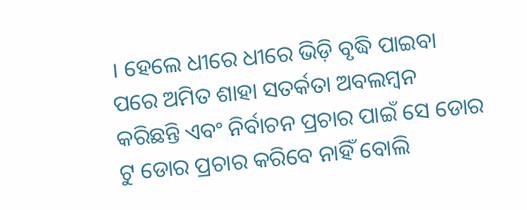। ହେଲେ ଧୀରେ ଧୀରେ ଭିଡ଼ି ବୃଦ୍ଧି ପାଇବା ପରେ ଅମିତ ଶାହା ସତର୍କତା ଅବଲମ୍ବନ କରିଛନ୍ତି ଏବଂ ନିର୍ବାଚନ ପ୍ରଚାର ପାଇଁ ସେ ଡୋର ଟୁ ଡୋର ପ୍ରଚାର କରିବେ ନାହିଁ ବୋଲି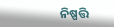ନିଷ୍ପତ୍ତି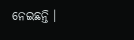ନେଇଛନ୍ତି ।